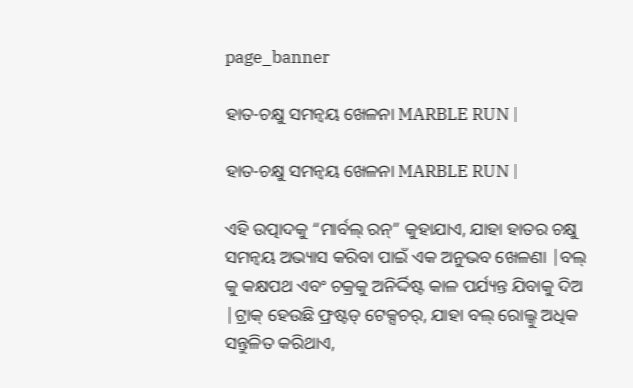page_banner

ହାତ-ଚକ୍ଷୁ ସମନ୍ୱୟ ଖେଳନା MARBLE RUN |

ହାତ-ଚକ୍ଷୁ ସମନ୍ୱୟ ଖେଳନା MARBLE RUN |

ଏହି ଉତ୍ପାଦକୁ “ମାର୍ବଲ୍ ରନ୍” କୁହାଯାଏ, ଯାହା ହାତର ଚକ୍ଷୁ ସମନ୍ୱୟ ଅଭ୍ୟାସ କରିବା ପାଇଁ ଏକ ଅନୁଭବ ଖେଳଣା |ବଲ୍ କୁ କକ୍ଷପଥ ଏବଂ ଚକ୍ରକୁ ଅନିର୍ଦ୍ଦିଷ୍ଟ କାଳ ପର୍ଯ୍ୟନ୍ତ ଯିବାକୁ ଦିଅ |ଟ୍ରାକ୍ ହେଉଛି ଫ୍ରଷ୍ଟଡ୍ ଟେକ୍ସଚର୍, ଯାହା ବଲ୍ ରୋଲ୍କୁ ଅଧିକ ସନ୍ତୁଳିତ କରିଥାଏ,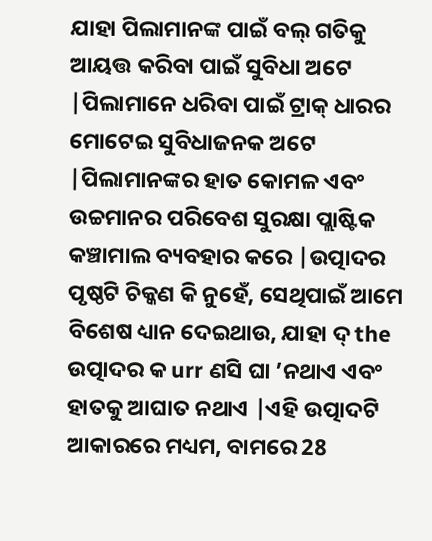ଯାହା ପିଲାମାନଙ୍କ ପାଇଁ ବଲ୍ ଗତିକୁ ଆୟତ୍ତ କରିବା ପାଇଁ ସୁବିଧା ଅଟେ |ପିଲାମାନେ ଧରିବା ପାଇଁ ଟ୍ରାକ୍ ଧାରର ମୋଟେଇ ସୁବିଧାଜନକ ଅଟେ |ପିଲାମାନଙ୍କର ହାତ କୋମଳ ଏବଂ ଉଚ୍ଚମାନର ପରିବେଶ ସୁରକ୍ଷା ପ୍ଲାଷ୍ଟିକ କଞ୍ଚାମାଲ ବ୍ୟବହାର କରେ |ଉତ୍ପାଦର ପୃଷ୍ଠଟି ଚିକ୍କଣ କି ନୁହେଁ, ସେଥିପାଇଁ ଆମେ ବିଶେଷ ଧ୍ୟାନ ଦେଇଥାଉ, ଯାହା ଦ୍ the ଉତ୍ପାଦର କ urr ଣସି ଘା ’ନଥାଏ ଏବଂ ହାତକୁ ଆଘାତ ନଥାଏ |ଏହି ଉତ୍ପାଦଟି ଆକାରରେ ମଧ୍ୟମ, ବାମରେ 28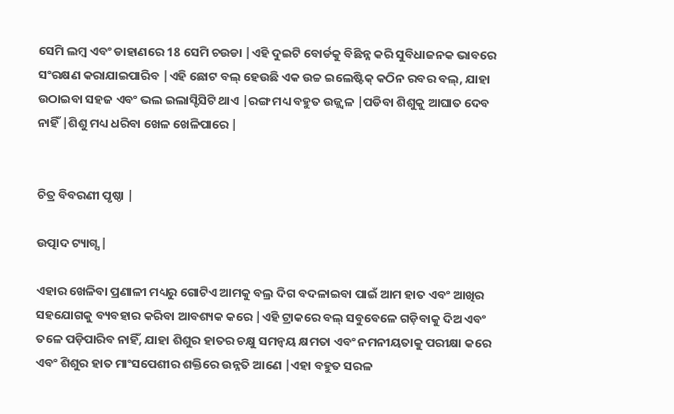ସେମି ଲମ୍ବ ଏବଂ ଡାହାଣରେ 18 ସେମି ଚଉଡା |ଏହି ଦୁଇଟି ବୋର୍ଡକୁ ବିଛିନ୍ନ କରି ସୁବିଧାଜନକ ଭାବରେ ସଂରକ୍ଷଣ କରାଯାଇପାରିବ |ଏହି ଛୋଟ ବଲ୍ ହେଉଛି ଏକ ଉଚ୍ଚ ଇଲେଷ୍ଟିକ୍ କଠିନ ରବର ବଲ୍, ଯାହା ଉଠାଇବା ସହଜ ଏବଂ ଭଲ ଇଲାସ୍ଟିସିଟି ଥାଏ |ରଙ୍ଗ ମଧ୍ୟ ବହୁତ ଉଜ୍ଜ୍ୱଳ |ପଡିବା ଶିଶୁକୁ ଆଘାତ ଦେବ ନାହିଁ |ଶିଶୁ ମଧ୍ୟ ଧରିବା ଖେଳ ଖେଳିପାରେ |


ଚିତ୍ର ବିବରଣୀ ପୃଷ୍ଠା |

ଉତ୍ପାଦ ଟ୍ୟାଗ୍ସ |

ଏହାର ଖେଳିବା ପ୍ରଣାଳୀ ମଧ୍ୟରୁ ଗୋଟିଏ ଆମକୁ ବଲ୍ର ଦିଗ ବଦଳାଇବା ପାଇଁ ଆମ ହାତ ଏବଂ ଆଖିର ସହଯୋଗକୁ ବ୍ୟବହାର କରିବା ଆବଶ୍ୟକ କରେ |ଏହି ଟ୍ରାକରେ ବଲ୍ ସବୁବେଳେ ଗଡ଼ିବାକୁ ଦିଅ ଏବଂ ତଳେ ପଡ଼ିପାରିବ ନାହିଁ, ଯାହା ଶିଶୁର ହାତର ଚକ୍ଷୁ ସମନ୍ୱୟ କ୍ଷମତା ଏବଂ ନମନୀୟତାକୁ ପରୀକ୍ଷା କରେ ଏବଂ ଶିଶୁର ହାତ ମାଂସପେଶୀର ଶକ୍ତିରେ ଉନ୍ନତି ଆଣେ |ଏହା ବହୁତ ସରଳ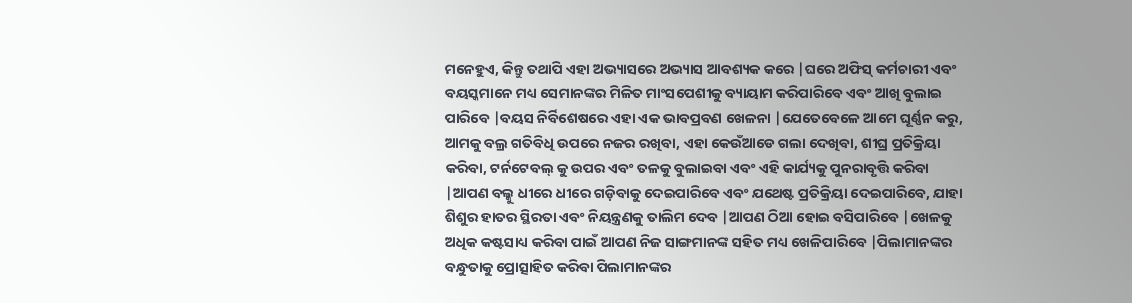ମନେହୁଏ, କିନ୍ତୁ ତଥାପି ଏହା ଅଭ୍ୟାସରେ ଅଭ୍ୟାସ ଆବଶ୍ୟକ କରେ |ଘରେ ଅଫିସ୍ କର୍ମଚାରୀ ଏବଂ ବୟସ୍କମାନେ ମଧ୍ୟ ସେମାନଙ୍କର ମିଳିତ ମାଂସପେଶୀକୁ ବ୍ୟାୟାମ କରିପାରିବେ ଏବଂ ଆଖି ବୁଲାଇ ପାରିବେ |ବୟସ ନିର୍ବିଶେଷରେ ଏହା ଏକ ଭାବପ୍ରବଣ ଖେଳନା |ଯେତେବେଳେ ଆମେ ଘୂର୍ଣ୍ଣନ କରୁ, ଆମକୁ ବଲ୍ର ଗତିବିଧି ଉପରେ ନଜର ରଖିବା, ଏହା କେଉଁଆଡେ ଗଲା ଦେଖିବା, ଶୀଘ୍ର ପ୍ରତିକ୍ରିୟା କରିବା, ଟର୍ନଟେବଲ୍ କୁ ଉପର ଏବଂ ତଳକୁ ବୁଲାଇବା ଏବଂ ଏହି କାର୍ଯ୍ୟକୁ ପୁନରାବୃତ୍ତି କରିବା |ଆପଣ ବଲ୍କୁ ଧୀରେ ଧୀରେ ଗଡ଼ିବାକୁ ଦେଇପାରିବେ ଏବଂ ଯଥେଷ୍ଟ ପ୍ରତିକ୍ରିୟା ଦେଇପାରିବେ, ଯାହା ଶିଶୁର ହାତର ସ୍ଥିରତା ଏବଂ ନିୟନ୍ତ୍ରଣକୁ ତାଲିମ ଦେବ |ଆପଣ ଠିଆ ହୋଇ ବସିପାରିବେ |ଖେଳକୁ ଅଧିକ କଷ୍ଟସାଧ୍ୟ କରିବା ପାଇଁ ଆପଣ ନିଜ ସାଙ୍ଗମାନଙ୍କ ସହିତ ମଧ୍ୟ ଖେଳିପାରିବେ |ପିଲାମାନଙ୍କର ବନ୍ଧୁତାକୁ ପ୍ରୋତ୍ସାହିତ କରିବା ପିଲାମାନଙ୍କର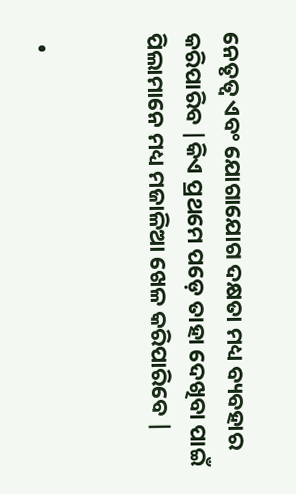ନେତୃତ୍ୱ ଏବଂ ଯୋଗାଯୋଗ ଦକ୍ଷତା ମଧ୍ୟ ବ୍ୟବହାର କରିପାରିବ |କିଏ ପ୍ରଥମେ ପଡ଼େ ତାହା ଦେଖିବା ପାଇଁ ପିଲାମାନେ ମଧ୍ୟ ମଜାଳିଆ ଖେଳ କରିପାରିବେ |


  •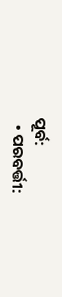ପୂର୍ବ:
  • ପରବର୍ତ୍ତୀ: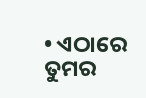• ଏଠାରେ ତୁମର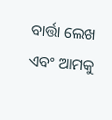ବାର୍ତ୍ତା ଲେଖ ଏବଂ ଆମକୁ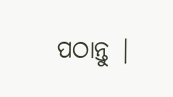ପଠାନ୍ତୁ |